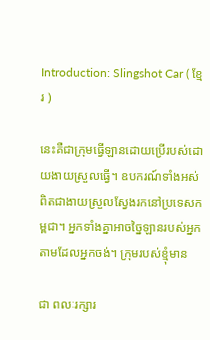Introduction: Slingshot Car ( ខ្មែរ )

នេះគឺជាក្រុមធ្វើឡានដោយប្រើរបស់ដោយងាយស្រួលធ្វើ។ ឧបករណ៍ទាំងអស់ពិតជាងាយស្រួលស្វែងរកនៅប្រទេសកម្ពជា។ អ្នកទាំងគ្នាអាចច្នៃឡានរបស់អ្នកតាមដែលអ្នកចង់។ ក្រុមរបស់ខ្មុំមាន

ជា ពលៈរក្សារ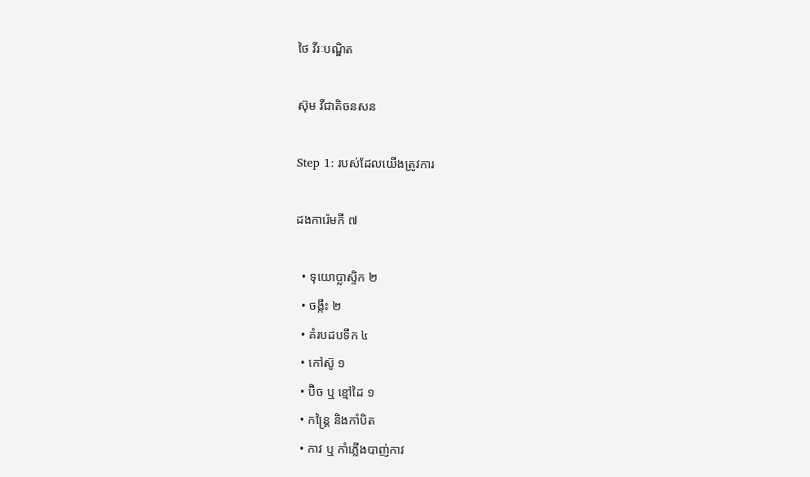ថៃ វីរៈបណ្ឌិត

ស៊ុម វីជាតិចនសន

Step 1: របស់ដែលយើងត្រូវការ

ដងការ៉េមកី ៧

  • ទុយោប្លាស្ទិក ២
  • ចង្កឹះ ២
  • គំរបដបទឹក ៤
  • កៅស៊ូ ១
  • ប៊ិច ឬ ខ្មៅដៃ ១
  • កន្ត្រៃ និងកាំបិត
  • កាវ ឬ កាំភ្លើងបាញ់កាវ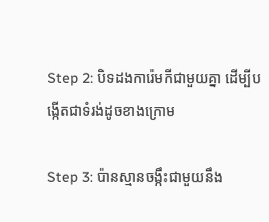Step 2: បិទដងការ៉េមកីជាមួយគ្នា ដើម្បីបង្កើតជាទំរង់ដូចខាងក្រោម

Step 3: ប៉ានស្មានចង្កឹះជាមួយនឹង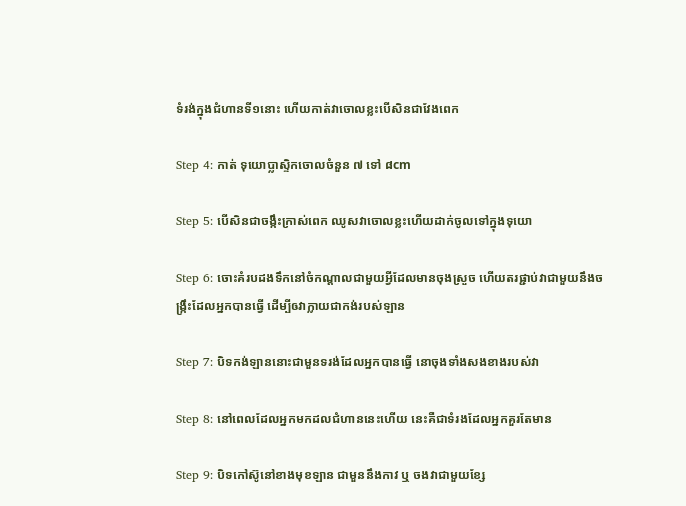ទំរង់ក្នុងជំហានទី១នោះ ហើយកាត់វាចោលខ្លះបើសិនជាវែងពេក

Step 4: កាត់ ទុយោប្លាស្ទិកចោលចំនួន ៧ ទៅ ៨cm

Step 5: បើសិនជាចង្កឹះក្រាស់ពេក ឈូសវាចោលខ្លះហើយដាក់ចូលទៅក្នុងទុយោ

Step 6: ចោះគំរបដងទឹកនៅចំកណ្ដាលជាមួយអ្វីដែលមានចុងស្រួច ហើយតរផ្ជាប់វាជាមួយនឹងចង្រ្កឹះដែលអ្នកបានធ្វើ ដើម្បីឲវាក្លាយជាកង់របស់ឡាន

Step 7: បិទកង់ឡាននោះជាមួនទរង់ដែលអ្នកបានធ្វើ នោចុងទាំងសងខាងរបស់វា

Step 8: នៅពេលដែលអ្នកមកដលជំហាននេះហើយ នេះគឺជាទំរងដែលអ្នកគួរតែមាន

Step 9: បិទកៅស៊ូនៅខាងមុខឡាន ជាមួននឹងកាវ ឬ ចងវាជាមួយខ្សែ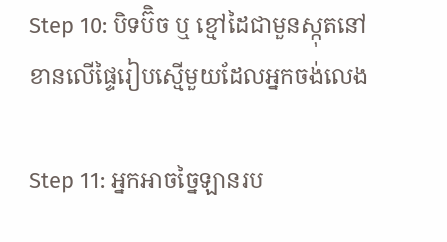Step 10: បិទប៊ិច ឬ ខ្មៅដៃជាមួនស្កុតនៅខានលើផ្ទៃរៀបស្មើមួយដែលអ្នកចង់លេង

Step 11: អ្នកអាចច្នៃឡានរប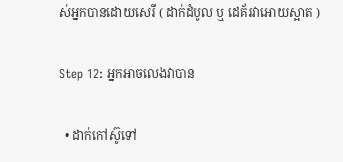ស់អ្នកបានដោយសេរី ( ដាក់ដំបូល ឬ ដេគ័រវាអោយស្អាត )

Step 12: អ្នកអាចលេងវាបាន

  • ដាក់កៅស៊ូទៅ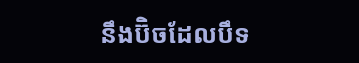នឹងប៊ិចដែលបឹទ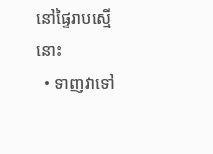នៅផ្ទៃរាបស្មើនោះ
  • ទាញវាទៅ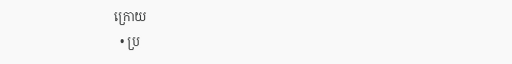ក្រោយ
  • ប្រ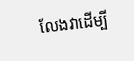លែងវាដើម្បី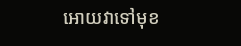អោយវាទៅមុខ